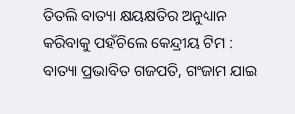ତିତଲି ବାତ୍ୟା କ୍ଷୟକ୍ଷତିର ଅନୁଧ୍ୟାନ କରିବାକୁ ପହଁଚିଲେ କେନ୍ଦ୍ରୀୟ ଟିମ : ବାତ୍ୟା ପ୍ରଭାବିତ ଗଜପତି, ଗଂଜାମ ଯାଇ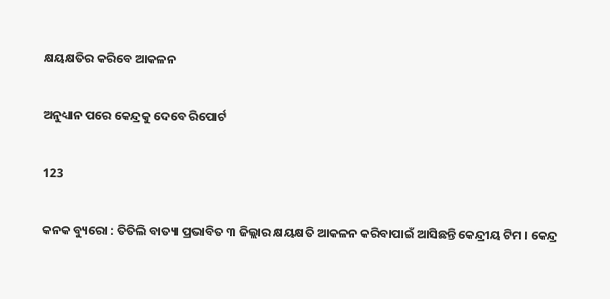କ୍ଷୟକ୍ଷତିର କରିବେ ଆକଳନ

ଅନୁଧ୍ୟାନ ପରେ କେନ୍ଦ୍ରକୁ ଦେବେ ରିପୋର୍ଟ

123

କନକ ବ୍ୟୁରୋ : ତିତିଲି ବାତ୍ୟା ପ୍ରଭାବିତ ୩ ଜିଲ୍ଲାର କ୍ଷୟକ୍ଷତି ଆକଳନ କରିବାପାଇଁ ଆସିଛନ୍ତି କେନ୍ଦ୍ରୀୟ ଟିମ । କେନ୍ଦ୍ର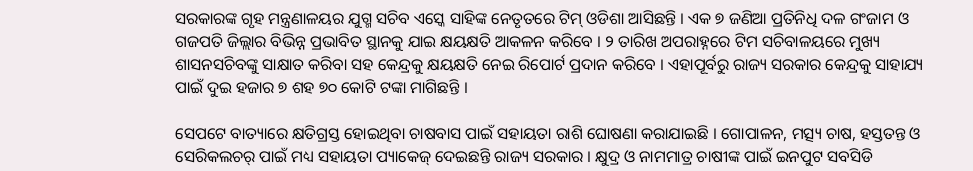ସରକାରଙ୍କ ଗୃହ ମନ୍ତ୍ରଣାଳୟର ଯୁଗ୍ମ ସଚିବ ଏସ୍କେ ସାହିଙ୍କ ନେତୃତରେ ଟିମ୍ ଓଡିଶା ଆସିଛନ୍ତି । ଏକ ୭ ଜଣିଆ ପ୍ରତିନିଧି ଦଳ ଗଂଜାମ ଓ ଗଜପତି ଜିଲ୍ଲାର ବିଭିନ୍ନ ପ୍ରଭାବିତ ସ୍ଥାନକୁ ଯାଇ କ୍ଷୟକ୍ଷତି ଆକଳନ କରିବେ । ୨ ତାରିଖ ଅପରାହ୍ନରେ ଟିମ ସଚିବାଳୟରେ ମୁଖ୍ୟ ଶାସନସଚିବଙ୍କୁ ସାକ୍ଷାତ କରିବା ସହ କେନ୍ଦ୍ରକୁ କ୍ଷୟକ୍ଷତି ନେଇ ରିପୋର୍ଟ ପ୍ରଦାନ କରିବେ । ଏହାପୂର୍ବରୁ ରାଜ୍ୟ ସରକାର କେନ୍ଦ୍ରକୁ ସାହାଯ୍ୟ ପାଇଁ ଦୁଇ ହଜାର ୭ ଶହ ୭୦ କୋଟି ଟଙ୍କା ମାଗିଛନ୍ତି ।

ସେପଟେ ବାତ୍ୟାରେ କ୍ଷତିଗ୍ରସ୍ତ ହୋଇଥିବା ଚାଷବାସ ପାଇଁ ସହାୟତା ରାଶି ଘୋଷଣା କରାଯାଇଛି । ଗୋପାଳନ, ମତ୍ସ୍ୟ ଚାଷ, ହସ୍ତତନ୍ତ ଓ ସେରିକଲଚର୍ ପାଇଁ ମଧ୍ୟ ସହାୟତା ପ୍ୟାକେଜ୍ ଦେଇଛନ୍ତି ରାଜ୍ୟ ସରକାର । କ୍ଷୁଦ୍ର ଓ ନାମମାତ୍ର ଚାଷୀଙ୍କ ପାଇଁ ଇନପୁଟ ସବସିଡି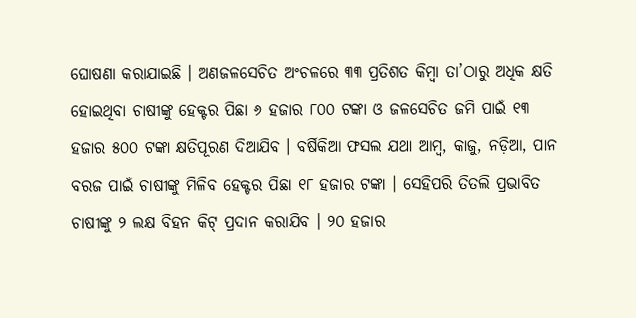ଘୋଷଣା କରାଯାଇଛି । ଅଣଜଳସେଚିତ ଅଂଚଳରେ ୩୩ ପ୍ରତିଶତ କିମ୍ବା ତା’ଠାରୁ ଅଧିକ କ୍ଷତି ହୋଇଥିବା ଚାଷୀଙ୍କୁ ହେକ୍ଟର ପିଛା ୬ ହଜାର ୮୦୦ ଟଙ୍କା ଓ ଜଳସେଚିତ ଜମି ପାଇଁ ୧୩ ହଜାର ୫୦୦ ଟଙ୍କା କ୍ଷତିପୂରଣ ଦିଆଯିବ । ବର୍ଷିକିଆ ଫସଲ ଯଥା ଆମ୍ବ, କାଜୁ, ନଡ଼ିଆ, ପାନ ବରଜ ପାଇଁ ଚାଷୀଙ୍କୁ ମିଳିବ ହେକ୍ଟର ପିଛା ୧୮ ହଜାର ଟଙ୍କା । ସେହିପରି ତିତଲି ପ୍ରଭାବିତ ଚାଷୀଙ୍କୁ ୨ ଲକ୍ଷ ବିହନ କିଟ୍ ପ୍ରଦାନ କରାଯିବ । ୨୦ ହଜାର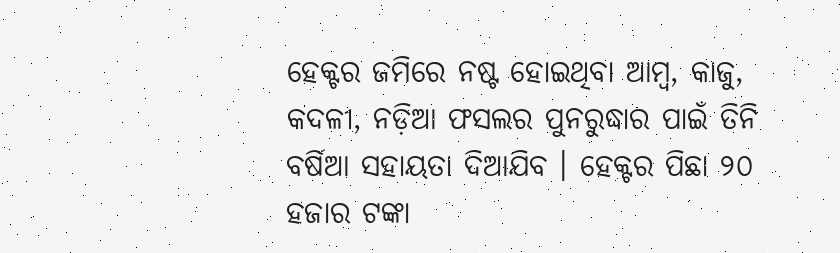ହେକ୍ଟର ଜମିରେ ନଷ୍ଟ ହୋଇଥିବା ଆମ୍ବ, କାଜୁ, କଦଳୀ, ନଡ଼ିଆ ଫସଲର ପୁନରୁଦ୍ଧାର ପାଇଁ ତିନି ବର୍ଷିଆ ସହାୟତା ଦିଆଯିବ । ହେକ୍ଟର ପିଛା ୨୦ ହଜାର ଟଙ୍କା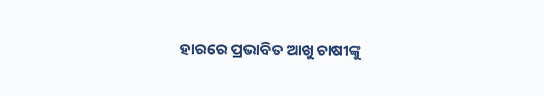ହାରରେ ପ୍ରଭାବିତ ଆଖୁ ଚାଷୀଙ୍କୁ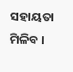ସହାୟତା ମିଳିବ ।